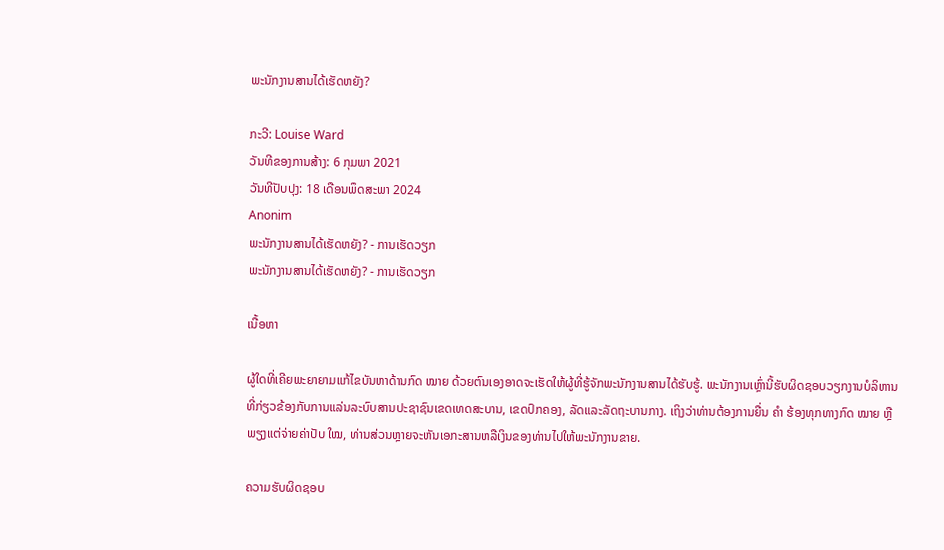ພະນັກງານສານໄດ້ເຮັດຫຍັງ?

ກະວີ: Louise Ward
ວັນທີຂອງການສ້າງ: 6 ກຸມພາ 2021
ວັນທີປັບປຸງ: 18 ເດືອນພຶດສະພາ 2024
Anonim
ພະນັກງານສານໄດ້ເຮັດຫຍັງ? - ການເຮັດວຽກ
ພະນັກງານສານໄດ້ເຮັດຫຍັງ? - ການເຮັດວຽກ

ເນື້ອຫາ

ຜູ້ໃດທີ່ເຄີຍພະຍາຍາມແກ້ໄຂບັນຫາດ້ານກົດ ໝາຍ ດ້ວຍຕົນເອງອາດຈະເຮັດໃຫ້ຜູ້ທີ່ຮູ້ຈັກພະນັກງານສານໄດ້ຮັບຮູ້. ພະນັກງານເຫຼົ່ານີ້ຮັບຜິດຊອບວຽກງານບໍລິຫານທີ່ກ່ຽວຂ້ອງກັບການແລ່ນລະບົບສານປະຊາຊົນເຂດເທດສະບານ, ເຂດປົກຄອງ, ລັດແລະລັດຖະບານກາງ. ເຖິງວ່າທ່ານຕ້ອງການຍື່ນ ຄຳ ຮ້ອງທຸກທາງກົດ ໝາຍ ຫຼືພຽງແຕ່ຈ່າຍຄ່າປັບ ໃໝ, ທ່ານສ່ວນຫຼາຍຈະຫັນເອກະສານຫລືເງິນຂອງທ່ານໄປໃຫ້ພະນັກງານຂາຍ.

ຄວາມຮັບຜິດຊອບ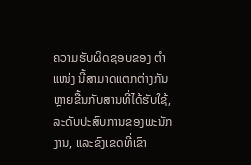ຄວາມຮັບຜິດຊອບຂອງ ຕຳ ແໜ່ງ ນີ້ສາມາດແຕກຕ່າງກັນຫຼາຍຂື້ນກັບສານທີ່ໄດ້ຮັບໃຊ້, ລະດັບປະສົບການຂອງພະນັກງານ, ແລະຂົງເຂດທີ່ເຂົາ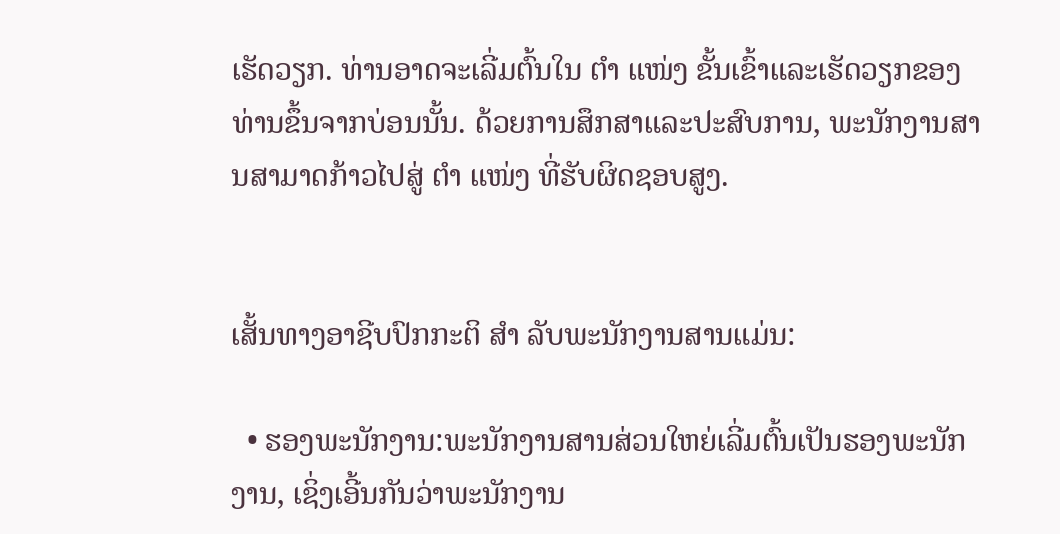ເຮັດວຽກ. ທ່ານອາດຈະເລີ່ມຕົ້ນໃນ ຕຳ ແໜ່ງ ຂັ້ນເຂົ້າແລະເຮັດວຽກຂອງທ່ານຂຶ້ນຈາກບ່ອນນັ້ນ. ດ້ວຍການສຶກສາແລະປະສົບການ, ພະນັກງານສານສາມາດກ້າວໄປສູ່ ຕຳ ແໜ່ງ ທີ່ຮັບຜິດຊອບສູງ.


ເສັ້ນທາງອາຊີບປົກກະຕິ ສຳ ລັບພະນັກງານສານແມ່ນ:

  • ຮອງພະນັກງານ:ພະນັກງານສານສ່ວນໃຫຍ່ເລີ່ມຕົ້ນເປັນຮອງພະນັກງານ, ເຊິ່ງເອີ້ນກັນວ່າພະນັກງານ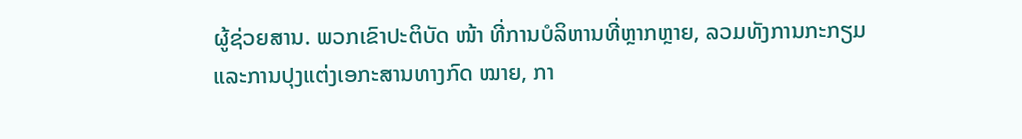ຜູ້ຊ່ວຍສານ. ພວກເຂົາປະຕິບັດ ໜ້າ ທີ່ການບໍລິຫານທີ່ຫຼາກຫຼາຍ, ລວມທັງການກະກຽມແລະການປຸງແຕ່ງເອກະສານທາງກົດ ໝາຍ, ກາ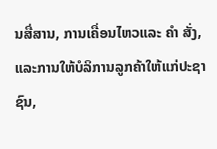ນສື່ສານ, ການເຄື່ອນໄຫວແລະ ຄຳ ສັ່ງ, ແລະການໃຫ້ບໍລິການລູກຄ້າໃຫ້ແກ່ປະຊາຊົນ,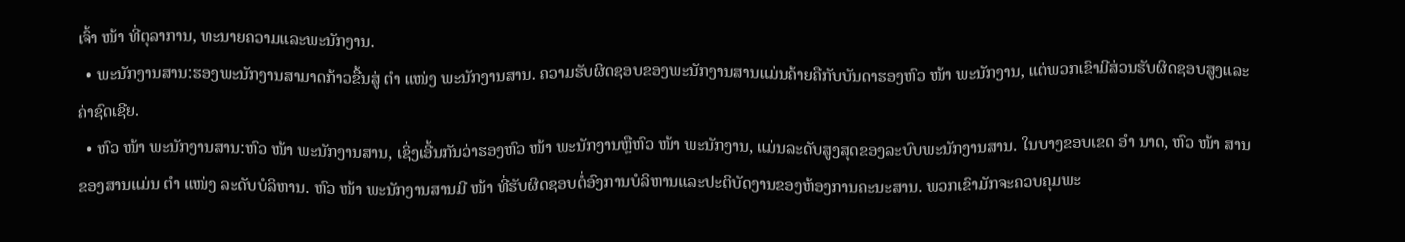ເຈົ້າ ໜ້າ ທີ່ຕຸລາການ, ທະນາຍຄວາມແລະພະນັກງານ.
  • ພະນັກງານສານ:ຮອງພະນັກງານສາມາດກ້າວຂື້ນສູ່ ຕຳ ແໜ່ງ ພະນັກງານສານ. ຄວາມຮັບຜິດຊອບຂອງພະນັກງານສານແມ່ນຄ້າຍຄືກັບບັນດາຮອງຫົວ ໜ້າ ພະນັກງານ, ແຕ່ພວກເຂົາມີສ່ວນຮັບຜິດຊອບສູງແລະຄ່າຊົດເຊີຍ.
  • ຫົວ ໜ້າ ພະນັກງານສານ:ຫົວ ໜ້າ ພະນັກງານສານ, ເຊິ່ງເອີ້ນກັນວ່າຮອງຫົວ ໜ້າ ພະນັກງານຫຼືຫົວ ໜ້າ ພະນັກງານ, ແມ່ນລະດັບສູງສຸດຂອງລະບົບພະນັກງານສານ. ໃນບາງຂອບເຂດ ອຳ ນາດ, ຫົວ ໜ້າ ສານຂອງສານແມ່ນ ຕຳ ແໜ່ງ ລະດັບບໍລິຫານ. ຫົວ ໜ້າ ພະນັກງານສານມີ ໜ້າ ທີ່ຮັບຜິດຊອບຕໍ່ອົງການບໍລິຫານແລະປະຕິບັດງານຂອງຫ້ອງການຄະນະສານ. ພວກເຂົາມັກຈະຄວບຄຸມພະ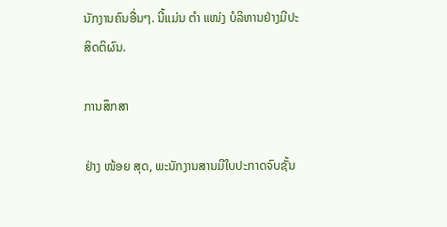ນັກງານຄົນອື່ນໆ. ນີ້ແມ່ນ ຕຳ ແໜ່ງ ບໍລິຫານຢ່າງມີປະສິດຕິຜົນ.

ການສຶກສາ

ຢ່າງ ໜ້ອຍ ສຸດ, ພະນັກງານສານມີໃບປະກາດຈົບຊັ້ນ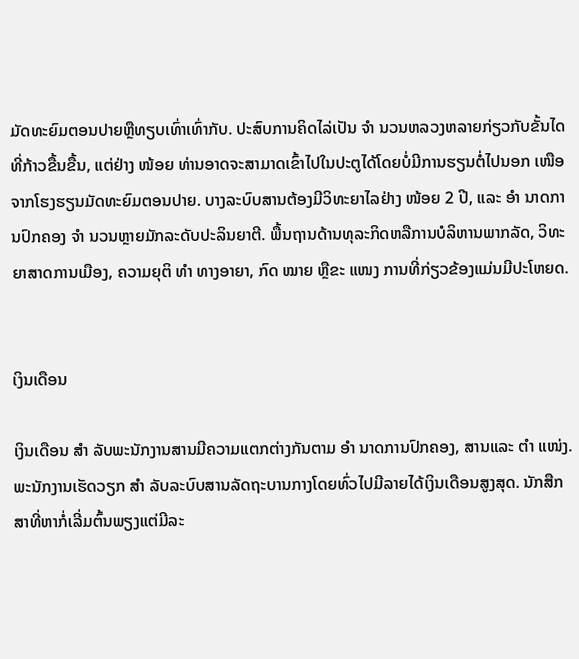ມັດທະຍົມຕອນປາຍຫຼືທຽບເທົ່າເທົ່າກັບ. ປະສົບການຄິດໄລ່ເປັນ ຈຳ ນວນຫລວງຫລາຍກ່ຽວກັບຂັ້ນໄດທີ່ກ້າວຂື້ນຂື້ນ, ແຕ່ຢ່າງ ໜ້ອຍ ທ່ານອາດຈະສາມາດເຂົ້າໄປໃນປະຕູໄດ້ໂດຍບໍ່ມີການຮຽນຕໍ່ໄປນອກ ເໜືອ ຈາກໂຮງຮຽນມັດທະຍົມຕອນປາຍ. ບາງລະບົບສານຕ້ອງມີວິທະຍາໄລຢ່າງ ໜ້ອຍ 2 ປີ, ແລະ ອຳ ນາດການປົກຄອງ ຈຳ ນວນຫຼາຍມັກລະດັບປະລິນຍາຕີ. ພື້ນຖານດ້ານທຸລະກິດຫລືການບໍລິຫານພາກລັດ, ວິທະຍາສາດການເມືອງ, ຄວາມຍຸຕິ ທຳ ທາງອາຍາ, ກົດ ໝາຍ ຫຼືຂະ ແໜງ ການທີ່ກ່ຽວຂ້ອງແມ່ນມີປະໂຫຍດ.


ເງິນເດືອນ

ເງິນເດືອນ ສຳ ລັບພະນັກງານສານມີຄວາມແຕກຕ່າງກັນຕາມ ອຳ ນາດການປົກຄອງ, ສານແລະ ຕຳ ແໜ່ງ. ພະນັກງານເຮັດວຽກ ສຳ ລັບລະບົບສານລັດຖະບານກາງໂດຍທົ່ວໄປມີລາຍໄດ້ເງິນເດືອນສູງສຸດ. ນັກສືກສາທີ່ຫາກໍ່ເລີ່ມຕົ້ນພຽງແຕ່ມີລະ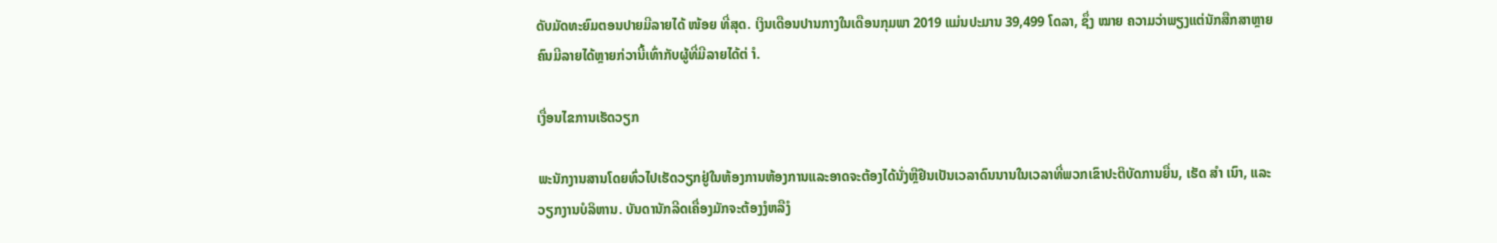ດັບມັດທະຍົມຕອນປາຍມີລາຍໄດ້ ໜ້ອຍ ທີ່ສຸດ. ເງິນເດືອນປານກາງໃນເດືອນກຸມພາ 2019 ແມ່ນປະມານ 39,499 ໂດລາ, ຊຶ່ງ ໝາຍ ຄວາມວ່າພຽງແຕ່ນັກສືກສາຫຼາຍຄົນມີລາຍໄດ້ຫຼາຍກ່ວານີ້ເທົ່າກັບຜູ້ທີ່ມີລາຍໄດ້ຕ່ ຳ.

ເງື່ອນໄຂການເຮັດວຽກ

ພະນັກງານສານໂດຍທົ່ວໄປເຮັດວຽກຢູ່ໃນຫ້ອງການຫ້ອງການແລະອາດຈະຕ້ອງໄດ້ນັ່ງຫຼືຢືນເປັນເວລາດົນນານໃນເວລາທີ່ພວກເຂົາປະຕິບັດການຍື່ນ, ເຮັດ ສຳ ເນົາ, ແລະວຽກງານບໍລິຫານ. ບັນດານັກລີດເຄື່ອງມັກຈະຕ້ອງງໍຫລືງໍ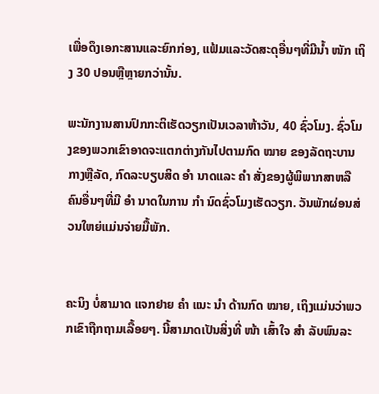ເພື່ອດຶງເອກະສານແລະຍົກກ່ອງ, ແຟ້ມແລະວັດສະດຸອື່ນໆທີ່ມີນໍ້າ ໜັກ ເຖິງ 30 ປອນຫຼືຫຼາຍກວ່ານັ້ນ.

ພະນັກງານສານປົກກະຕິເຮັດວຽກເປັນເວລາຫ້າວັນ, 40 ຊົ່ວໂມງ. ຊົ່ວໂມງຂອງພວກເຂົາອາດຈະແຕກຕ່າງກັນໄປຕາມກົດ ໝາຍ ຂອງລັດຖະບານກາງຫຼືລັດ, ກົດລະບຽບສິດ ອຳ ນາດແລະ ຄຳ ສັ່ງຂອງຜູ້ພິພາກສາຫລືຄົນອື່ນໆທີ່ມີ ອຳ ນາດໃນການ ກຳ ນົດຊົ່ວໂມງເຮັດວຽກ. ວັນພັກຜ່ອນສ່ວນໃຫຍ່ແມ່ນຈ່າຍມື້ພັກ.


ຄະນິງ ບໍ່ສາມາດ ແຈກຢາຍ ຄຳ ແນະ ນຳ ດ້ານກົດ ໝາຍ, ເຖິງແມ່ນວ່າພວກເຂົາຖືກຖາມເລື້ອຍໆ. ນີ້ສາມາດເປັນສິ່ງທີ່ ໜ້າ ເສົ້າໃຈ ສຳ ລັບພົນລະ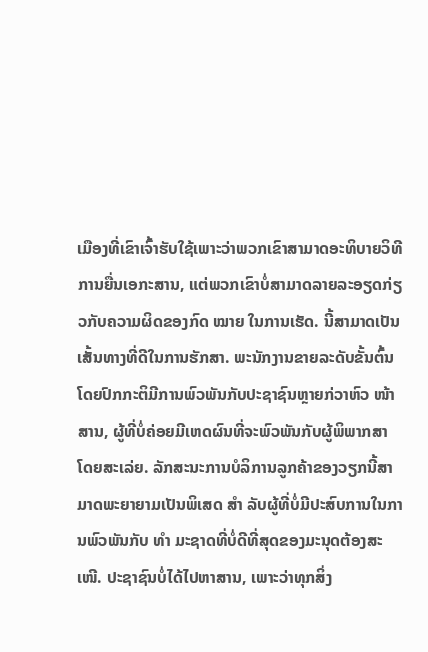ເມືອງທີ່ເຂົາເຈົ້າຮັບໃຊ້ເພາະວ່າພວກເຂົາສາມາດອະທິບາຍວິທີການຍື່ນເອກະສານ, ແຕ່ພວກເຂົາບໍ່ສາມາດລາຍລະອຽດກ່ຽວກັບຄວາມຜິດຂອງກົດ ໝາຍ ໃນການເຮັດ. ນີ້ສາມາດເປັນເສັ້ນທາງທີ່ດີໃນການຮັກສາ. ພະນັກງານຂາຍລະດັບຂັ້ນຕົ້ນໂດຍປົກກະຕິມີການພົວພັນກັບປະຊາຊົນຫຼາຍກ່ວາຫົວ ໜ້າ ສານ, ຜູ້ທີ່ບໍ່ຄ່ອຍມີເຫດຜົນທີ່ຈະພົວພັນກັບຜູ້ພິພາກສາໂດຍສະເລ່ຍ. ລັກສະນະການບໍລິການລູກຄ້າຂອງວຽກນີ້ສາມາດພະຍາຍາມເປັນພິເສດ ສຳ ລັບຜູ້ທີ່ບໍ່ມີປະສົບການໃນການພົວພັນກັບ ທຳ ມະຊາດທີ່ບໍ່ດີທີ່ສຸດຂອງມະນຸດຕ້ອງສະ ເໜີ. ປະຊາຊົນບໍ່ໄດ້ໄປຫາສານ, ເພາະວ່າທຸກສິ່ງ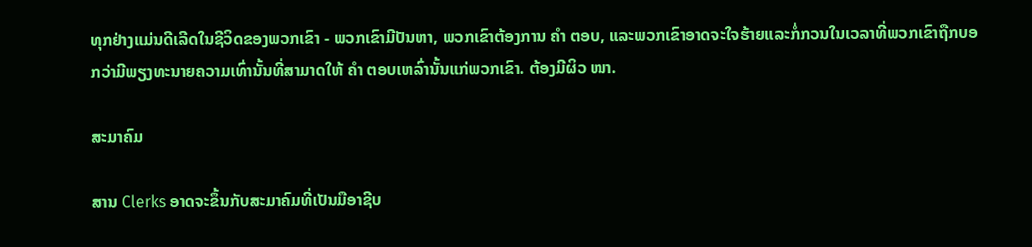ທຸກຢ່າງແມ່ນດີເລີດໃນຊີວິດຂອງພວກເຂົາ - ພວກເຂົາມີປັນຫາ, ພວກເຂົາຕ້ອງການ ຄຳ ຕອບ, ແລະພວກເຂົາອາດຈະໃຈຮ້າຍແລະກໍ່ກວນໃນເວລາທີ່ພວກເຂົາຖືກບອກວ່າມີພຽງທະນາຍຄວາມເທົ່ານັ້ນທີ່ສາມາດໃຫ້ ຄຳ ຕອບເຫລົ່ານັ້ນແກ່ພວກເຂົາ. ຕ້ອງມີຜິວ ໜາ.

ສະມາຄົມ

ສານ Clerks ອາດຈະຂຶ້ນກັບສະມາຄົມທີ່ເປັນມືອາຊີບ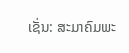ເຊັ່ນ: ສະມາຄົມພະ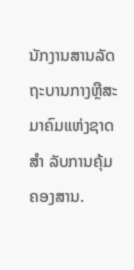ນັກງານສານລັດຖະບານກາງຫຼືສະມາຄົມແຫ່ງຊາດ ສຳ ລັບການຄຸ້ມຄອງສານ.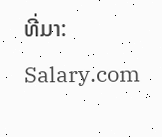ທີ່ມາ: Salary.com